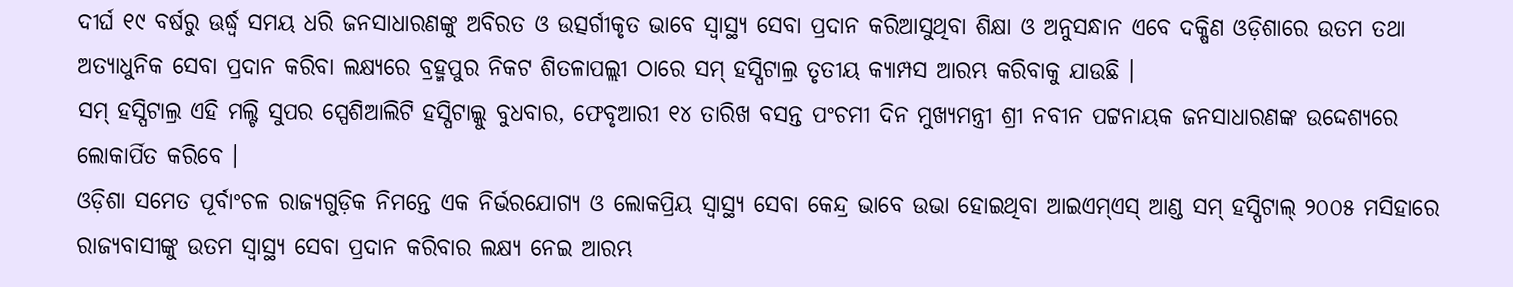ଦୀର୍ଘ ୧୯ ବର୍ଷରୁ ଊର୍ଦ୍ଧ୍ୱ ସମୟ ଧରି ଜନସାଧାରଣଙ୍କୁ ଅବିରତ ଓ ଉତ୍ସର୍ଗୀକୃତ ଭାବେ ସ୍ୱାସ୍ଥ୍ୟ ସେବା ପ୍ରଦାନ କରିଆସୁଥିବା ଶିକ୍ଷା ଓ ଅନୁସନ୍ଧାନ ଏବେ ଦକ୍ଷିଣ ଓଡ଼ିଶାରେ ଉତମ ତଥା ଅତ୍ୟାଧୁନିକ ସେବା ପ୍ରଦାନ କରିବା ଲକ୍ଷ୍ୟରେ ବ୍ରହ୍ମପୁର ନିକଟ ଶିତଳାପଲ୍ଲୀ ଠାରେ ସମ୍ ହସ୍ପିଟାଲ୍ର ତୃତୀୟ କ୍ୟାମ୍ପସ ଆରମ୍ଭ କରିବାକୁ ଯାଉଛି ।
ସମ୍ ହସ୍ପିଟାଲ୍ର ଏହି ମଲ୍ଟି ସୁପର ସ୍ପେଶିଆଲିଟି ହସ୍ପିଟାଲ୍କୁ ବୁଧବାର, ଫେବୃଆରୀ ୧୪ ତାରିଖ ବସନ୍ତ ପଂଚମୀ ଦିନ ମୁଖ୍ୟମନ୍ତ୍ରୀ ଶ୍ରୀ ନବୀନ ପଟ୍ଟନାୟକ ଜନସାଧାରଣଙ୍କ ଉଦ୍ଦେଶ୍ୟରେ ଲୋକାର୍ପିତ କରିବେ ।
ଓଡ଼ିଶା ସମେତ ପୂର୍ବାଂଚଳ ରାଜ୍ୟଗୁଡ଼ିକ ନିମନ୍ତେ ଏକ ନିର୍ଭରଯୋଗ୍ୟ ଓ ଲୋକପ୍ରିୟ ସ୍ୱାସ୍ଥ୍ୟ ସେବା କେନ୍ଦ୍ର ଭାବେ ଉଭା ହୋଇଥିବା ଆଇଏମ୍ଏସ୍ ଆଣ୍ଡ ସମ୍ ହସ୍ପିଟାଲ୍ ୨୦୦୫ ମସିହାରେ ରାଜ୍ୟବାସୀଙ୍କୁ ଉତମ ସ୍ୱାସ୍ଥ୍ୟ ସେବା ପ୍ରଦାନ କରିବାର ଲକ୍ଷ୍ୟ ନେଇ ଆରମ୍ଭ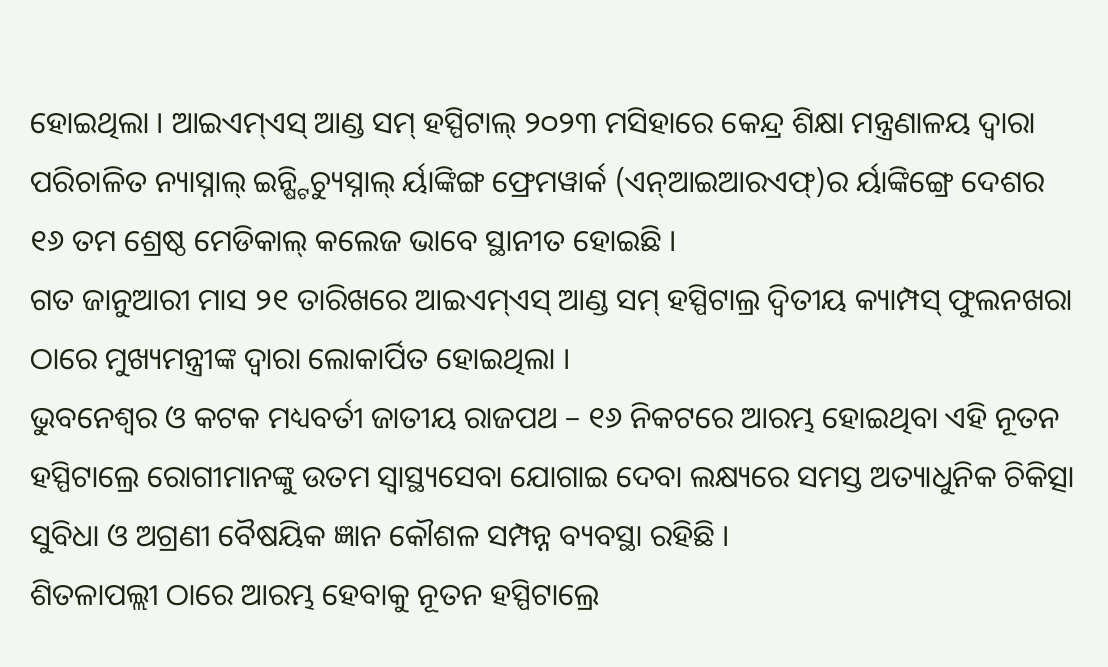ହୋଇଥିଲା । ଆଇଏମ୍ଏସ୍ ଆଣ୍ଡ ସମ୍ ହସ୍ପିଟାଲ୍ ୨୦୨୩ ମସିହାରେ କେନ୍ଦ୍ର ଶିକ୍ଷା ମନ୍ତ୍ରଣାଳୟ ଦ୍ୱାରା ପରିଚାଳିତ ନ୍ୟାସ୍ନାଲ୍ ଇନ୍ଷ୍ଟିଚ୍ୟୁସ୍ନାଲ୍ ର୍ୟାଙ୍କିଙ୍ଗ ଫ୍ରେମୱାର୍କ (ଏନ୍ଆଇଆରଏଫ୍)ର ର୍ୟାଙ୍କିଙ୍ଗ୍ରେ ଦେଶର ୧୬ ତମ ଶ୍ରେଷ୍ଠ ମେଡିକାଲ୍ କଲେଜ ଭାବେ ସ୍ଥାନୀତ ହୋଇଛି ।
ଗତ ଜାନୁଆରୀ ମାସ ୨୧ ତାରିଖରେ ଆଇଏମ୍ଏସ୍ ଆଣ୍ଡ ସମ୍ ହସ୍ପିଟାଲ୍ର ଦ୍ୱିତୀୟ କ୍ୟାମ୍ପସ୍ ଫୁଲନଖରା ଠାରେ ମୁଖ୍ୟମନ୍ତ୍ରୀଙ୍କ ଦ୍ୱାରା ଲୋକାର୍ପିତ ହୋଇଥିଲା ।
ଭୁବନେଶ୍ୱର ଓ କଟକ ମଧ୍ୟବର୍ତୀ ଜାତୀୟ ରାଜପଥ – ୧୬ ନିକଟରେ ଆରମ୍ଭ ହୋଇଥିବା ଏହି ନୂତନ ହସ୍ପିଟାଲ୍ରେ ରୋଗୀମାନଙ୍କୁ ଉତମ ସ୍ୱାସ୍ଥ୍ୟସେବା ଯୋଗାଇ ଦେବା ଲକ୍ଷ୍ୟରେ ସମସ୍ତ ଅତ୍ୟାଧୁନିକ ଚିକିତ୍ସା ସୁବିଧା ଓ ଅଗ୍ରଣୀ ବୈଷୟିକ ଜ୍ଞାନ କୌଶଳ ସମ୍ପନ୍ନ ବ୍ୟବସ୍ଥା ରହିଛି ।
ଶିତଳାପଲ୍ଲୀ ଠାରେ ଆରମ୍ଭ ହେବାକୁ ନୂତନ ହସ୍ପିଟାଲ୍ରେ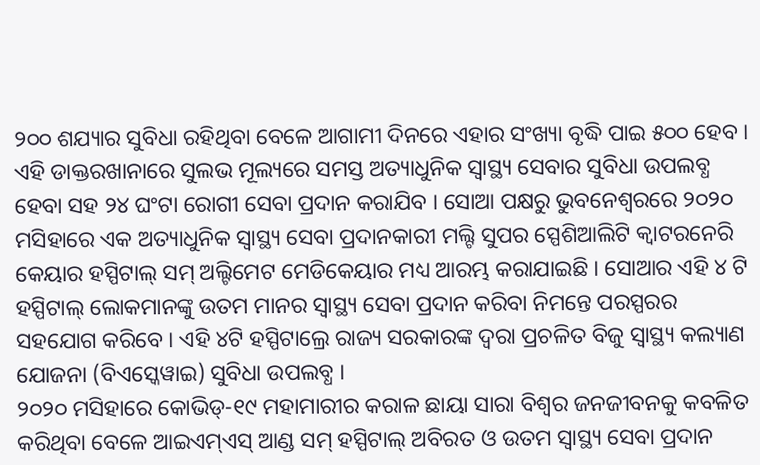୨୦୦ ଶଯ୍ୟାର ସୁବିଧା ରହିଥିବା ବେଳେ ଆଗାମୀ ଦିନରେ ଏହାର ସଂଖ୍ୟା ବୃଦ୍ଧି ପାଇ ୫୦୦ ହେବ ।
ଏହି ଡାକ୍ତରଖାନାରେ ସୁଲଭ ମୂଲ୍ୟରେ ସମସ୍ତ ଅତ୍ୟାଧୁନିକ ସ୍ୱାସ୍ଥ୍ୟ ସେବାର ସୁବିଧା ଉପଲବ୍ଧ ହେବା ସହ ୨୪ ଘଂଟା ରୋଗୀ ସେବା ପ୍ରଦାନ କରାଯିବ । ସୋଆ ପକ୍ଷରୁ ଭୁବନେଶ୍ୱରରେ ୨୦୨୦ ମସିହାରେ ଏକ ଅତ୍ୟାଧୁନିକ ସ୍ୱାସ୍ଥ୍ୟ ସେବା ପ୍ରଦାନକାରୀ ମଲ୍ଟି ସୁପର ସ୍ପେଶିଆଲିଟି କ୍ୱାଟରନେରି କେୟାର ହସ୍ପିଟାଲ୍ ସମ୍ ଅଲ୍ଟିମେଟ ମେଡିକେୟାର ମଧ୍ୟ ଆରମ୍ଭ କରାଯାଇଛି । ସୋଆର ଏହି ୪ ଟି ହସ୍ପିଟାଲ୍ ଲୋକମାନଙ୍କୁ ଉତମ ମାନର ସ୍ୱାସ୍ଥ୍ୟ ସେବା ପ୍ରଦାନ କରିବା ନିମନ୍ତେ ପରସ୍ପରର ସହଯୋଗ କରିବେ । ଏହି ୪ଟି ହସ୍ପିଟାଲ୍ରେ ରାଜ୍ୟ ସରକାରଙ୍କ ଦ୍ୱରା ପ୍ରଚଳିତ ବିଜୁ ସ୍ୱାସ୍ଥ୍ୟ କଲ୍ୟାଣ ଯୋଜନା (ବିଏସ୍କେୱାଇ) ସୁବିଧା ଉପଲବ୍ଧ ।
୨୦୨୦ ମସିହାରେ କୋଭିଡ୍-୧୯ ମହାମାରୀର କରାଳ ଛାୟା ସାରା ବିଶ୍ୱର ଜନଜୀବନକୁ କବଳିତ କରିଥିବା ବେଳେ ଆଇଏମ୍ଏସ୍ ଆଣ୍ଡ ସମ୍ ହସ୍ପିଟାଲ୍ ଅବିରତ ଓ ଉତମ ସ୍ୱାସ୍ଥ୍ୟ ସେବା ପ୍ରଦାନ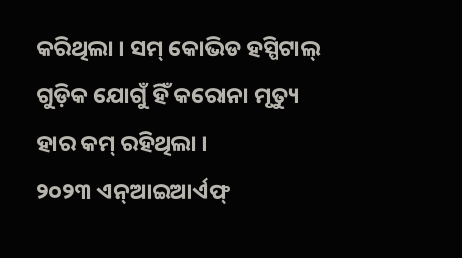କରିଥିଲା । ସମ୍ କୋଭିଡ ହସ୍ପିଟାଲ୍ ଗୁଡ଼ିକ ଯୋଗୁଁ ହିଁ କରୋନା ମୃତ୍ୟୁ ହାର କମ୍ ରହିଥିଲା ।
୨୦୨୩ ଏନ୍ଆଇଆର୍ଏଫ୍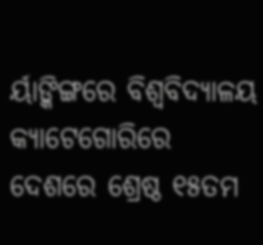ର୍ୟାଙ୍କିଙ୍ଗରେ ବିଶ୍ୱବିଦ୍ୟାଳୟ କ୍ୟାଟେଗୋରିରେ ଦେଶରେ ଶ୍ରେଷ୍ଠ ୧୫ତମ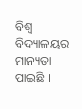ବିଶ୍ୱ ବିଦ୍ୟାଳୟର ମାନ୍ୟତା ପାଇଛି ।